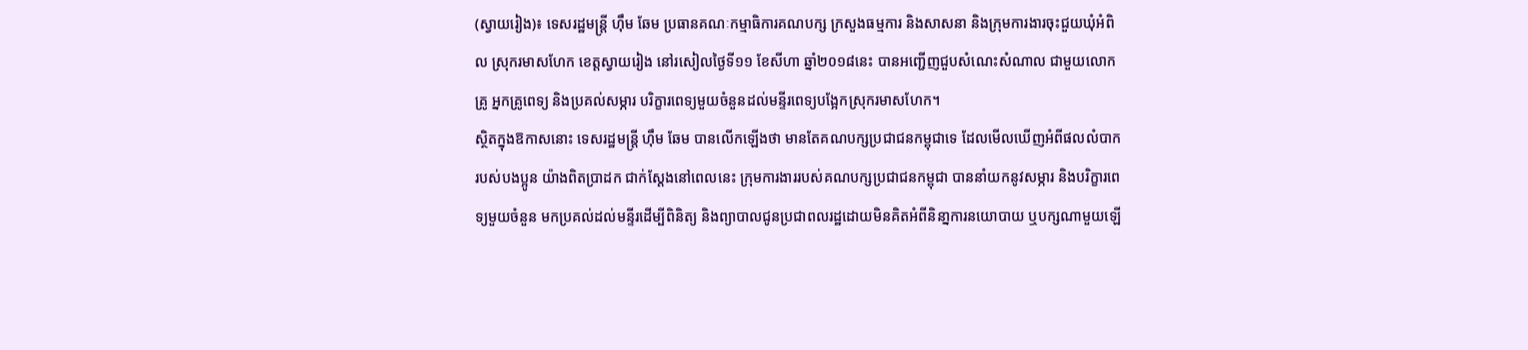(ស្វាយរៀង)៖ ទេសរដ្ឋមន្ត្រី ហ៊ឹម ឆែម ប្រធានគណៈកម្មាធិការគណបក្ស ក្រសួងធម្មការ និងសាសនា និងក្រុមការងារចុះជួយឃុំអំពិល ស្រុករមាសហែក ខេត្តស្វាយរៀង នៅរសៀលថ្ងៃទី១១ ខែសីហា ឆ្នាំ២០១៨នេះ បានអញ្ជើញជួបសំណេះសំណាល ជាមួយលោកគ្រូ អ្នកគ្រូពេទ្យ និងប្រគល់សម្ភារ បរិក្ខារពេទ្យមួយចំនួនដល់មន្ទីរពេទ្យបង្អែកស្រុករមាសហែក។
ស្ថិតក្នុងឱកាសនោះ ទេសរដ្ឋមន្ដ្រី ហ៊ឹម ឆែម បានលើកឡើងថា មានតែគណបក្សប្រជាជនកម្ពុជាទេ ដែលមើលឃើញអំពីផលលំបាករបស់បងប្អូន យ៉ាងពិតប្រាដក ជាក់ស្តែងនៅពេលនេះ ក្រុមការងាររបស់គណបក្សប្រជាជនកម្ពុជា បាននាំយកនូវសម្ភារ និងបរិក្ខារពេទ្យមួយចំនួន មកប្រគល់ដល់មន្ទីរដើម្បីពិនិត្យ និងព្យាបាលជូនប្រជាពលរដ្ឋដោយមិនគិតអំពីនិនា្នការនយោបាយ ឬបក្សណាមួយឡើ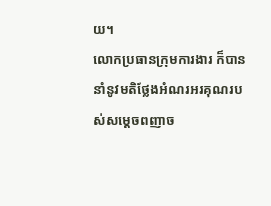យ។
លោកប្រធានក្រុមការងារ ក៏បាននាំនូវមតិថ្លែងអំណរអរគុណរបស់សម្តេចពញាច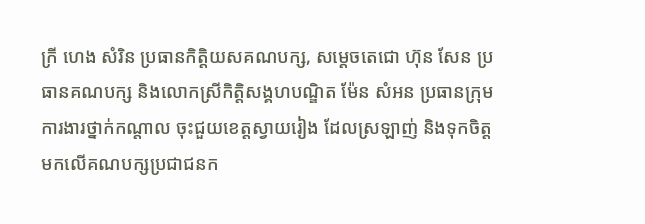ក្រី ហេង សំរិន ប្រធានកិត្តិយសគណបក្ស, សម្តេចតេជោ ហ៊ុន សែន ប្រធានគណបក្ស និងលោកស្រីកិត្តិសង្គហបណ្ឌិត ម៉ែន សំអន ប្រធានក្រុមការងារថ្នាក់កណ្តាល ចុះជួយខេត្តស្វាយរៀង ដែលស្រឡាញ់ និងទុកចិត្តមកលើគណបក្សប្រជាជនក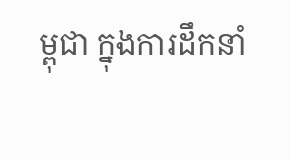ម្ពុជា ក្នុងការដឹកនាំ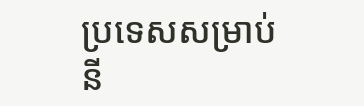ប្រទេសសម្រាប់នី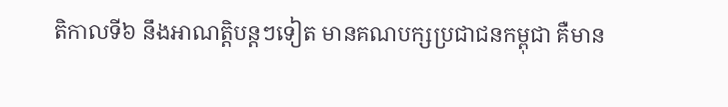តិកាលទី៦ នឹងអាណត្តិបន្តៗទៀត មានគណបក្សប្រជាជនកម្ពុជា គឺមាន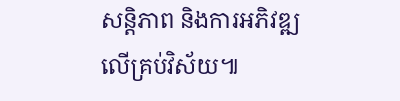សន្តិភាព និងការអភិវឌ្ឍលើគ្រប់វិស័យ៕